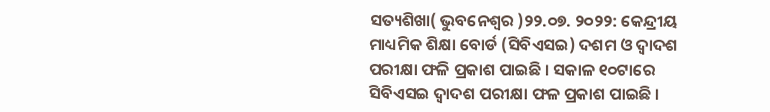ସତ୍ୟଶିଖା( ଭୁବନେଶ୍ୱର )୨୨.୦୭. ୨୦୨୨: କେନ୍ଦ୍ରୀୟ ମାଧ୍ୟମିକ ଶିକ୍ଷା ବୋର୍ଡ (ସିବିଏସଇ) ଦଶମ ଓ ଦ୍ୱାଦଶ ପରୀକ୍ଷା ଫଳି ପ୍ରକାଶ ପାଇଛି । ସକାଳ ୧୦ଟାରେ ସିବିଏସଇ ଦ୍ୱାଦଶ ପରୀକ୍ଷା ଫଳ ପ୍ରକାଶ ପାଇଛି ।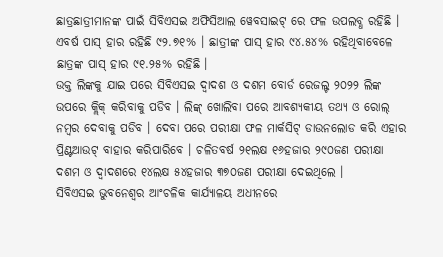ଛାତ୍ରଛାତ୍ରୀମାନଙ୍କ ପାଇଁ ସିବିଏସଇ ଅଫିସିଆଲ ୱେବସାଇଟ୍ ରେ ଫଳ ଉପଲବ୍ଧ ରହିଛି । ଏବର୍ଷ ପାସ୍ ହାର ରହିଛି ୯୨.୭୧% । ଛାତ୍ରୀଙ୍କ ପାସ୍ ହାର ୯୪.୫୪% ରହିଥିବାବେଳେ ଛାତ୍ରଙ୍କ ପାସ୍ ହାର ୯୧.୨୫% ରହିଛି ।
ଉକ୍ତ ଲିଙ୍କକୁ ଯାଇ ପରେ ସିବିଏସଇ ଦ୍ୱାଦଶ ଓ ଦଶମ ବୋର୍ଡ ରେଜଲ୍ଟ ୨୦୨୨ ଲିଙ୍କ ଉପରେ କ୍ଲିକ୍ କରିବାକୁ ପଡିବ । ଲିଙ୍କ୍ ଖୋଲିବା ପରେ ଆବଶ୍ୟକୀୟ ତଥ୍ୟ ଓ ରୋଲ୍ ନମ୍ବର ଦେବାକୁ ପଡିବ । ଦେବା ପରେ ପରୀକ୍ଷା ଫଳ ମାର୍କସିଟ୍ ଡାଉନଲୋଡ କରି ଏହାର ପ୍ରିଣ୍ଟଆଉଟ୍ ବାହାର କରିପାରିବେ । ଚଳିତବର୍ଷ ୨୧ଲକ୍ଷ ୧୬ହଜାର ୨୯୦ଜଣ ପରୀକ୍ଷା ଦଶମ ଓ ଦ୍ୱାଦଶରେ ୧୪ଲକ୍ଷ ୫୪ହଜାର ୩୭୦ଜଣ ପରୀକ୍ଷା ଦେଇଥିଲେ ।
ସିବିଏସଇ ଭୁବନେଶ୍ୱର ଆଂଚଳିକ କାର୍ଯ୍ୟାଳୟ ଅଧୀନରେ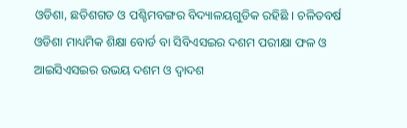ଓଡିଶା, ଛତିଶଗଡ ଓ ପଶ୍ଚିମବଙ୍ଗର ବିଦ୍ୟାଳୟଗୁଡିକ ରହିଛି । ଚଳିତବର୍ଷ ଓଡିଶା ମାଧ୍ୟମିକ ଶିକ୍ଷା ବୋର୍ଡ ବା ସିବିଏସଇର ଦଶମ ପରୀକ୍ଷା ଫଳ ଓ ଆଇସିଏସଇର ଉଭୟ ଦଶମ ଓ ଦ୍ୱାଦଶ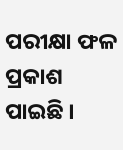ପରୀକ୍ଷା ଫଳ ପ୍ରକାଶ ପାଇଛି ।